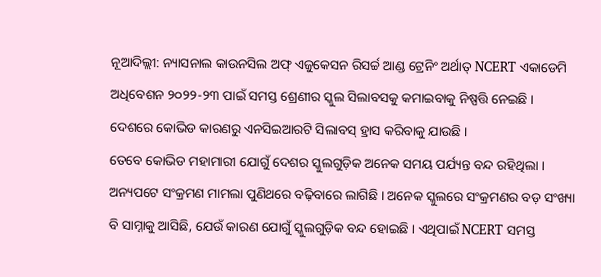ନୂଆଦିଲ୍ଲୀ: ନ୍ୟାସନାଲ କାଉନସିଲ ଅଫ୍ ଏଜୁକେସନ ରିସର୍ଚ୍ଚ ଆଣ୍ଡ ଟ୍ରେନିଂ ଅର୍ଥାତ୍ NCERT ଏକାଡେମି ଅଧିବେଶନ ୨୦୨୨-୨୩ ପାଇଁ ସମସ୍ତ ଶ୍ରେଣୀର ସ୍କୁଲ ସିଲାବସକୁ କମାଇବାକୁ ନିଷ୍ପତ୍ତି ନେଇଛି । ଦେଶରେ କୋଭିଡ କାରଣରୁ ଏନସିଇଆରଟି ସିଲାବସ୍ ହ୍ରାସ କରିବାକୁ ଯାଉଛି ।
ତେବେ କୋଭିଡ ମହାମାରୀ ଯୋଗୁଁ ଦେଶର ସ୍କୁଲଗୁଡ଼ିକ ଅନେକ ସମୟ ପର୍ଯ୍ୟନ୍ତ ବନ୍ଦ ରହିଥିଲା । ଅନ୍ୟପଟେ ସଂକ୍ରମଣ ମାମଲା ପୁଣିଥରେ ବଢ଼ିବାରେ ଲାଗିଛି । ଅନେକ ସ୍କୁଲରେ ସଂକ୍ରମଣର ବଡ଼ ସଂଖ୍ୟା ବି ସାମ୍ନାକୁ ଆସିଛି, ଯେଉଁ କାରଣ ଯୋଗୁଁ ସ୍କୁଲଗୁଡ଼ିକ ବନ୍ଦ ହୋଇଛି । ଏଥିପାଇଁ NCERT ସମସ୍ତ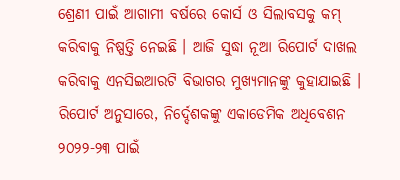ଶ୍ରେଣୀ ପାଇଁ ଆଗାମୀ ବର୍ଷରେ କୋର୍ସ ଓ ସିଲାବସକୁ କମ୍ କରିବାକୁ ନିଷ୍ପତ୍ତି ନେଇଛି । ଆଜି ସୁଦ୍ଧା ନୂଆ ରିପୋର୍ଟ ଦାଖଲ କରିବାକୁ ଏନସିଇଆରଟି ବିଭାଗର ମୁଖ୍ୟମାନଙ୍କୁ କୁହାଯାଇଛି ।
ରିପୋର୍ଟ ଅନୁସାରେ, ନିର୍ଦ୍ଦେଶକଙ୍କୁ ଏକାଡେମିକ ଅଧିବେଶନ ୨୦୨୨-୨୩ ପାଇଁ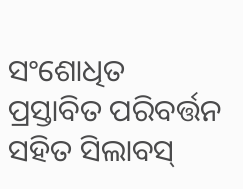ସଂଶୋଧିତ ପ୍ରସ୍ତାବିତ ପରିବର୍ତ୍ତନ ସହିତ ସିଲାବସ୍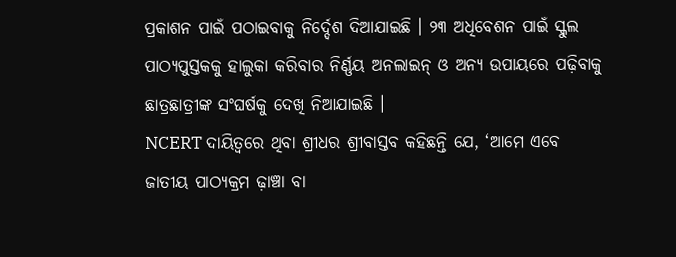ପ୍ରକାଶନ ପାଇଁ ପଠାଇବାକୁ ନିର୍ଦ୍ଦେଶ ଦିଆଯାଇଛି । ୨୩ ଅଧିବେଶନ ପାଇଁ ସ୍କୁଲ ପାଠ୍ୟପୁସ୍ତକକୁ ହାଲୁକା କରିବାର ନିର୍ଣ୍ଣୟ ଅନଲାଇନ୍ ଓ ଅନ୍ୟ ଉପାୟରେ ପଢ଼ିବାକୁ ଛାତ୍ରଛାତ୍ରୀଙ୍କ ସଂଘର୍ଷକୁ ଦେଖି ନିଆଯାଇଛି ।
NCERT ଦାୟିତ୍ୱରେ ଥିବା ଶ୍ରୀଧର ଶ୍ରୀବାସ୍ତବ କହିଛନ୍ତି ଯେ, ‘ଆମେ ଏବେ ଜାତୀୟ ପାଠ୍ୟକ୍ରମ ଢ଼ାଞ୍ଚା ବା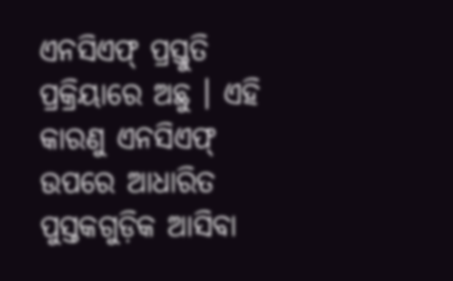ଏନସିଏଫ୍ ପ୍ରସ୍ତୁତି ପ୍ରକ୍ରିୟାରେ ଅଛୁ । ଏହି କାରଣୁ ଏନସିଏଫ୍ ଉପରେ ଆଧାରିତ ପୁସ୍ତକଗୁଡ଼ିକ ଆସିବା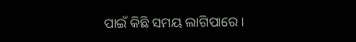ପାଇଁ କିଛି ସମୟ ଲାଗିପାରେ ।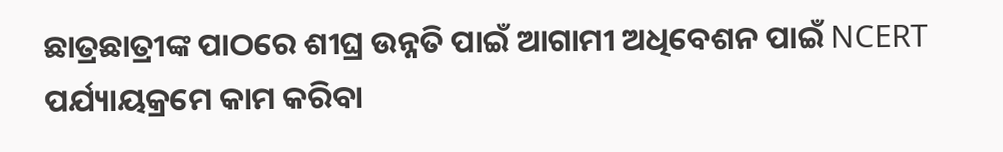ଛାତ୍ରଛାତ୍ରୀଙ୍କ ପାଠରେ ଶୀଘ୍ର ଉନ୍ନତି ପାଇଁ ଆଗାମୀ ଅଧିବେଶନ ପାଇଁ NCERT ପର୍ଯ୍ୟାୟକ୍ରମେ କାମ କରିବା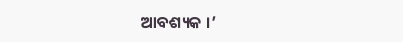ଆବଶ୍ୟକ ।’